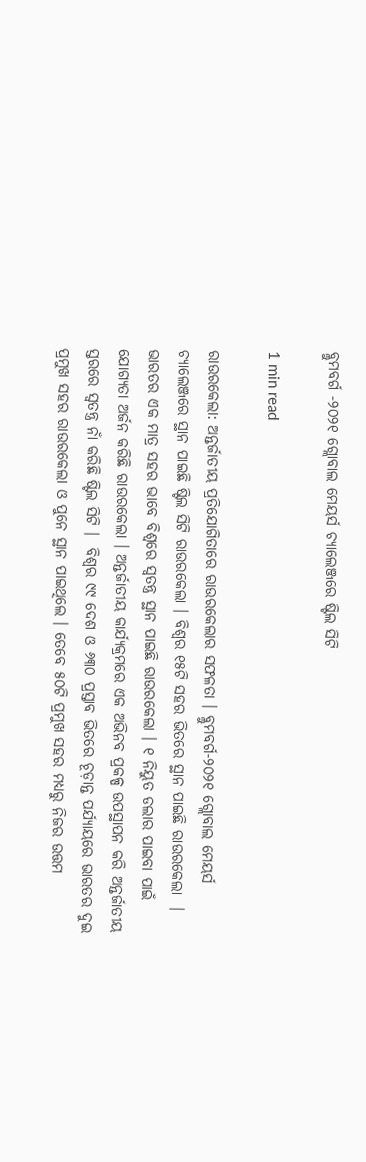ବ୍ଲୁମବର୍ଗ -୨୦୨୧ ଗ୍ଲୋବାଲ ମେୟର୍ସ ଚ୍ୟାଲେଞ୍ଜରେ ଷ୍ଟିଲ ସିଟି

1 min read

ରାଉରକେଲା: ଅନ୍ତର୍ଜାତୀୟ ପ୍ରତିଯୋଗିତାରେ ରାଉରକେଲାର ସଫଳତା । ବ୍ଲୁମବର୍ଗ-୨୦୨୧ ଗ୍ଲୋବାଲ ମେୟର୍ସ ଚ୍ୟାଲେଞ୍ଜରେ ସ୍ଥାନ ପାଇଛି ଷ୍ଟିଲ ସିଟି ରାଉରକେଲା । ବିଶ୍ୱର ୧୫ଟି ସହର ଭିତରେ ସ୍ଥାନ ପାଇଛି ରାଉରକେଲା  । ଭାରତର ଏକ ମାତ୍ର ସହର ଭାବେ ବିଶ୍ୱରେ ସ୍ୱତନ୍ତ୍ର ସ୍ଥାନ ପାଇଛି ରାଉରକେଲା । ୧ ନିୟୁତ ଡଲାର ପାଇବା ପାଇଁ ଯୋଗ୍ୟତା ଅର୍ଜନ କରିଛି ରାଉରକେଲା । ଅନ୍ତର୍ଜାତୀୟ କାର୍ଯ୍ୟକ୍ରମରେ ଏକ ଅଭିନବ ପ୍ରକଳ୍ପ ଉପସ୍ଥାପନ କରି ଅନ୍ତର୍ଜାତୀୟ ସ୍ତରରେ ସ୍ୱତନ୍ତ୍ର ନାଁ କରିଛି ଷ୍ଟିଲ ସିଟି ।  ବିଶ୍ୱର ୯୯ ଦେଶ ଓ ୬୩୦ ପ୍ରସ୍ତାବ ଭିତରେ ଚୂଡ଼ାନ୍ତ ପର୍ଯ୍ୟାୟରେ ଭାରତର ଦୁଇ ପ୍ରମୁଖ ସହର ରାଉରକେଲା ଓ ପୁନେ ସ୍ଥାନ ପାଇଥିଲେ । ତେବେ ୫୦ଟି ପ୍ରମୁଖ ସହର ମଧ୍ୟରୁ ନିଜର ଉତ୍ତମ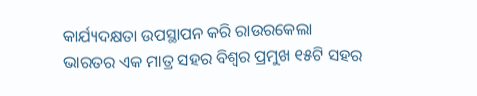କାର୍ଯ୍ୟଦକ୍ଷତା ଉପସ୍ଥାପନ କରି ରାଉରକେଲା ଭାରତର ଏକ ମାତ୍ର ସହର ବିଶ୍ୱର ପ୍ରମୁଖ ୧୫ଟି ସହର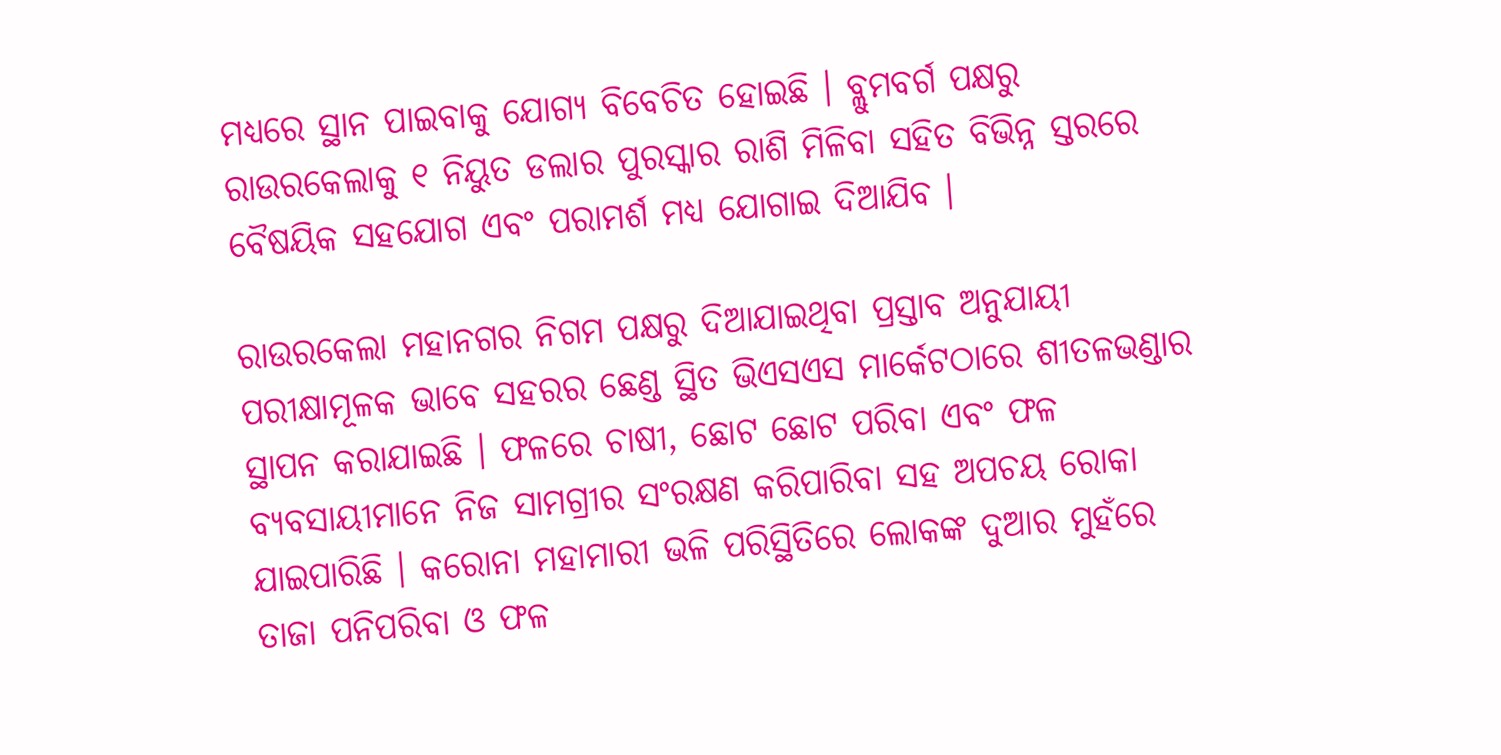ମଧ୍ୟରେ ସ୍ଥାନ ପାଇବାକୁ ଯୋଗ୍ୟ ବିବେଚିତ ହୋଇଛି । ବ୍ଲୁମବର୍ଗ ପକ୍ଷରୁ ରାଉରକେଲାକୁ ୧ ନିୟୁତ ଡଲାର ପୁରସ୍କାର ରାଶି ମିଳିବା ସହିତ ବିଭିନ୍ନ ସ୍ତରରେ ବୈଷୟିକ ସହଯୋଗ ଏବଂ ପରାମର୍ଶ ମଧ୍ୟ ଯୋଗାଇ ଦିଆଯିବ ।

ରାଉରକେଲା ମହାନଗର ନିଗମ ପକ୍ଷରୁ ଦିଆଯାଇଥିବା ପ୍ରସ୍ତାବ ଅନୁଯାୟୀ ପରୀକ୍ଷାମୂଳକ ଭାବେ ସହରର ଛେଣ୍ଡ ସ୍ଥିତ ଭିଏସଏସ ମାର୍କେଟଠାରେ ଶୀତଳଭଣ୍ଡାର ସ୍ଥାପନ କରାଯାଇଛି । ଫଳରେ ଚାଷୀ, ଛୋଟ ଛୋଟ ପରିବା ଏବଂ ଫଳ ବ୍ୟବସାୟୀମାନେ ନିଜ ସାମଗ୍ରୀର ସଂରକ୍ଷଣ କରିପାରିବା ସହ ଅପଚୟ ରୋକା ଯାଇପାରିଛି । କରୋନା ମହାମାରୀ ଭଳି ପରିସ୍ଥିତିରେ ଲୋକଙ୍କ ଦୁଆର ମୁହଁରେ ତାଜା ପନିପରିବା ଓ ଫଳ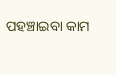ପହଞ୍ଚାଇବା କାମ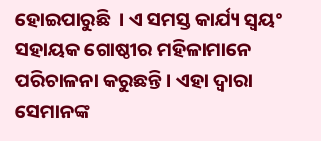ହୋଇପାରୁଛି  । ଏ ସମସ୍ତ କାର୍ଯ୍ୟ ସ୍ୱୟଂ ସହାୟକ ଗୋଷ୍ଠୀର ମହିଳାମାନେ ପରିଚାଳନା କରୁଛନ୍ତି । ଏହା ଦ୍ୱାରା ସେମାନଙ୍କ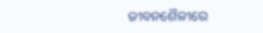ଜୀବନଶୈଳୀରେ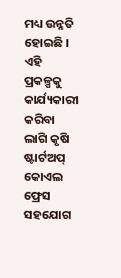ମଧ୍ୟ ଉନ୍ନତି ହୋଇଛି । ଏହି ପ୍ରକଳ୍ପକୁ କାର୍ଯ୍ୟକାରୀ କରିବା ଲାଗି କୃଷି ଷ୍ଟାର୍ଟଅପ୍ କୋଏଲ ଫ୍ରେସ ସହଯୋଗ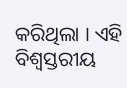କରିଥିଲା । ଏହି ବିଶ୍ୱସ୍ତରୀୟ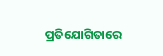ପ୍ରତିଯୋଗିତାରେ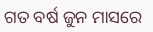ଗତ ବର୍ଷ ଜୁନ ମାସରେ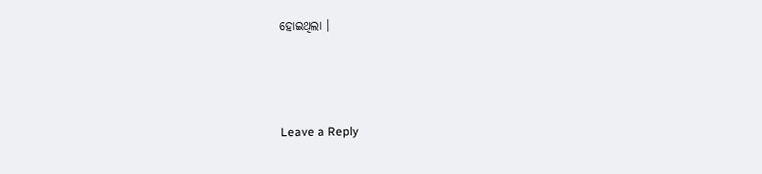ହୋଇଥିଲା ।



Leave a Reply